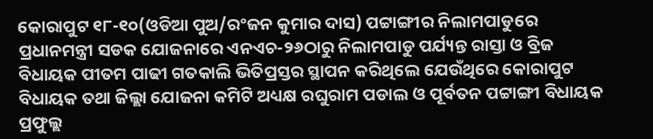କୋରାପୁଟ ୧୮-୧୦(ଓଡିଆ ପୁଅ/ରଂଜନ କୁମାର ଦାସ) ପଟ୍ଟାଙ୍ଗୀର ନିଲାମପାଡୁରେ ପ୍ରଧାନମନ୍ତ୍ରୀ ସଡକ ଯୋଜନାରେ ଏନଏଚ-୨୬ଠାରୁ ନିଲାମପାଡୁ ପର୍ଯ୍ୟନ୍ତ ରାସ୍ତା ଓ ବ୍ରିଜ ବିଧାୟକ ପୀତମ ପାଢୀ ଗତକାଲି ଭିତିପ୍ରସ୍ତର ସ୍ଥାପନ କରିଥିଲେ ଯେଉଁଥିରେ କୋରାପୁଟ ବିଧାୟକ ତଥା ଜିଲ୍ଲା ଯୋଜନା କମିଟି ଅଧ୍ୟକ୍ଷ ରଘୁରାମ ପଡାଲ ଓ ପୂର୍ବତନ ପଟ୍ଟାଙ୍ଗୀ ବିଧାୟକ ପ୍ରଫୁଲ୍ଲ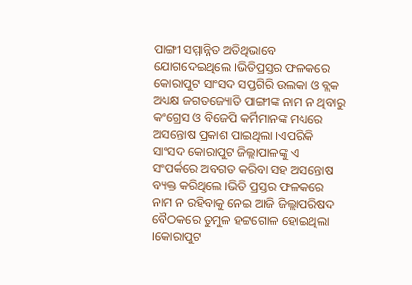ପାଙ୍ଗୀ ସମ୍ମାନ୍ନିତ ଅତିଥିଭାବେ ଯୋଗଦେଇଥିଲେ ।ଭିତିପ୍ରସ୍ତର ଫଳକରେ କୋରାପୁଟ ସାଂସଦ ସପ୍ତଗିରି ଉଲକା ଓ ବ୍ଲକ ଅଧ୍ୟକ୍ଷ ଜଗତଜ୍ୟୋତି ପାଙ୍ଗୀଙ୍କ ନାମ ନ ଥିବାରୁ କଂଗ୍ରେସ ଓ ବିଜେପି କର୍ମିମାନଙ୍କ ମଧ୍ୟରେ ଅସନ୍ତୋଷ ପ୍ରକାଶ ପାଇଥିଲା ।ଏପରିକି ସାଂସଦ କୋରାପୁଟ ଜିଲ୍ଲାପାଳଙ୍କୁ ଏ ସଂପର୍କରେ ଅବଗତ କରିବା ସହ ଅସନ୍ତୋଷ ବ୍ୟକ୍ତ କରିଥିଲେ ।ଭିତି ପ୍ରସ୍ତର ଫଳକରେ ନାମ ନ ରହିବାକୁ ନେଇ ଆଜି ଜିଲ୍ଲାପରିଷଦ ବୈଠକରେ ତୁମୁଳ ହଟ୍ଟଗୋଳ ହୋଇଥିଲା ।କୋରାପୁଟ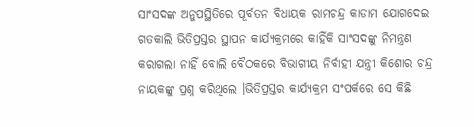ସାଂସଦଙ୍କ ଅନୁପସ୍ଥିତିରେ ପୂର୍ବତନ ବିଧାୟକ ରାମଚନ୍ଦ୍ର କାଡାମ ଯୋଗଦେଇ ଗତକାଲି ଭିତିପ୍ରସ୍ତର ସ୍ଥାପନ କାର୍ଯ୍ୟକ୍ରମରେ କାହିଁକି ସାଂସଦଙ୍କୁ ନିମନ୍ତ୍ରଣ କରାଗଲା ନାହିଁ ବୋଲି ବୈଠକରେ ବିଭାଗୀୟ ନିର୍ବାହୀ ଯନ୍ତ୍ରୀ କିଶୋର ଚନ୍ଦ୍ର ନାୟକଙ୍କୁ ପ୍ରଶ୍ନ କରିଥିଲେ ।ଭିତିପ୍ରସ୍ତର କାର୍ଯ୍ୟକ୍ରମ ସଂପର୍କରେ ସେ କିଛି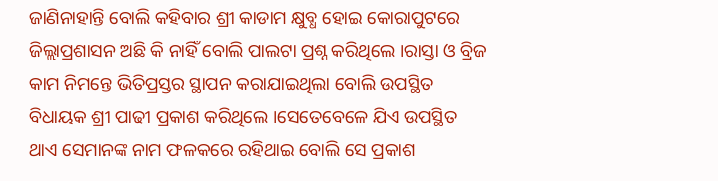ଜାଣିନାହାନ୍ତି ବୋଲି କହିବାର ଶ୍ରୀ କାଡାମ କ୍ଷୁବ୍ଧ ହୋଇ କୋରାପୁଟରେ ଜିଲ୍ଲାପ୍ରଶାସନ ଅଛି କି ନାହିଁ ବୋଲି ପାଲଟା ପ୍ରଶ୍ନ କରିଥିଲେ ।ରାସ୍ତା ଓ ବ୍ରିଜ କାମ ନିମନ୍ତେ ଭିତିପ୍ରସ୍ତର ସ୍ଥାପନ କରାଯାଇଥିଲା ବୋଲି ଉପସ୍ଥିତ ବିଧାୟକ ଶ୍ରୀ ପାଢୀ ପ୍ରକାଶ କରିଥିଲେ ।ସେତେବେଳେ ଯିଏ ଉପସ୍ଥିତ ଥାଏ ସେମାନଙ୍କ ନାମ ଫଳକରେ ରହିଥାଇ ବୋଲି ସେ ପ୍ରକାଶ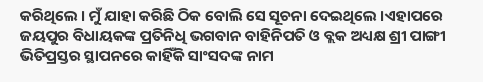କରିଥିଲେ । ମୁଁ ଯାହା କରିଛି ଠିକ ବୋଲି ସେ ସୂଚନା ଦେଇଥିଲେ ।ଏହାପରେ ଜୟପୁର ବିଧାୟକଙ୍କ ପ୍ରତିନିଧି ଭଗବାନ ବାହିନିପତି ଓ ବ୍ଲକ ଅଧ୍ୟକ୍ଷ ଶ୍ରୀ ପାଙ୍ଗୀ ଭିତିପ୍ରସ୍ତର ସ୍ଥାପନରେ କାହିଁକି ସାଂସଦଙ୍କ ନାମ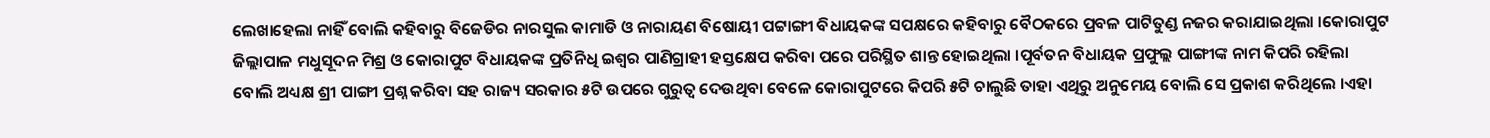ଲେଖାହେଲା ନାହିଁ ବୋଲି କହିବାରୁ ବିଜେଡିର ନାରସୁଲ କାମାଡି ଓ ନାରାୟଣ ବିଷୋୟୀ ପଟ୍ଟାଙ୍ଗୀ ବିଧାୟକଙ୍କ ସପକ୍ଷରେ କହିବାରୁ ବୈଠକରେ ପ୍ରବଳ ପାଟିତୁଣ୍ଡ ନଜର କରାଯାଇଥିଲା ।କୋରାପୁଟ ଜିଲ୍ଲାପାଳ ମଧୁସୂଦନ ମିଶ୍ର ଓ କୋରାପୁଟ ବିଧାୟକଙ୍କ ପ୍ରତିନିଧି ଇଶ୍ୱର ପାଣିଗ୍ରାହୀ ହସ୍ତକ୍ଷେପ କରିବା ପରେ ପରିସ୍ଥିତ ଶାନ୍ତ ହୋଇଥିଲା ।ପୂର୍ବତନ ବିଧାୟକ ପ୍ରଫୁଲ୍ଲ ପାଙ୍ଗୀଙ୍କ ନାମ କିପରି ରହିଲା ବୋଲି ଅଧ୍ୟକ୍ଷ ଶ୍ରୀ ପାଙ୍ଗୀ ପ୍ରଶ୍ନ କରିବା ସହ ରାଜ୍ୟ ସରକାର ୫ଟି ଉପରେ ଗୁରୁତ୍ୱ ଦେଉଥିବା ବେଳେ କୋରାପୁଟରେ କିପରି ୫ଟି ଚାଲୁଛି ତାହା ଏଥିରୁ ଅନୁମେୟ ବୋଲି ସେ ପ୍ରକାଶ କରିଥିଲେ ।ଏହା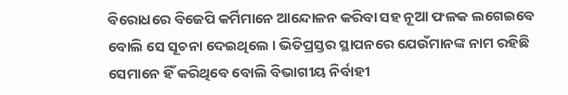ବିରୋଧରେ ବିଜେପି କର୍ମିମାନେ ଆନ୍ଦୋଳନ କରିବା ସହ ନୂଆ ଫଳକ ଲଗେଇବେ ବୋଲି ସେ ସୂଚନା ଦେଇଥିଲେ । ଭିତିପ୍ରସ୍ତର ସ୍ଥାପନରେ ଯେଉଁମାନଙ୍କ ନାମ ରହିଛି ସେମାନେ ହିଁ କରିଥିବେ ବୋଲି ବିଭାଗୀୟ ନିର୍ବାହୀ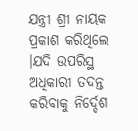ଯନ୍ତ୍ରୀ ଶ୍ରୀ ନାୟକ ପ୍ରକାଶ କରିଥିଲେ ।ଯଦି ଉପରିସ୍ଥ ଅଧିକାରୀ ତଦନ୍ତ କରିବାକୁ ନିର୍ଦ୍ଦେଶ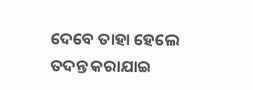ଦେବେ ତାହା ହେଲେ ତଦନ୍ତ କରାଯାଇ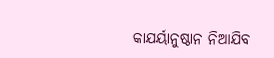କାଯର୍ୟାନୁଷ୍ଠାନ ନିଆଯିବ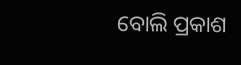ବୋଲି ପ୍ରକାଶ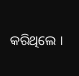କରିଥିଲେ ।